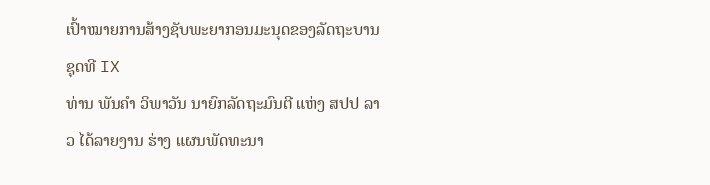ເປົ້າໝາຍການສ້າງຊັບພະຍາກອນມະນຸດຂອງລັດຖະບານຊຸດທີ IX
ທ່ານ ພັນຄຳ ວິພາວັນ ນາຍົກລັດຖະມົນຕີ ແຫ່ງ ສປປ ລາວ ໄດ້ລາຍງານ ຮ່າງ ແຜນພັດທະນາ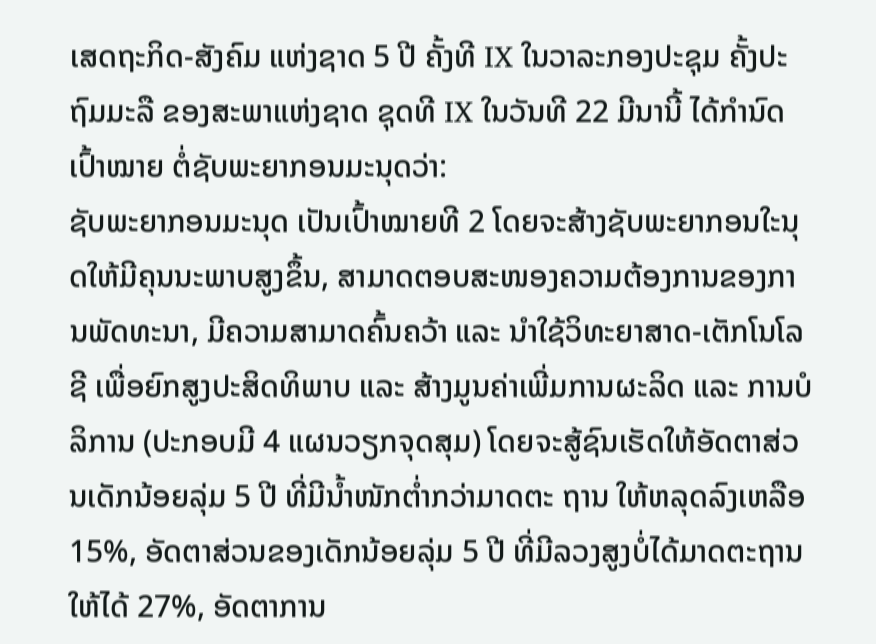ເສດຖະກິດ-ສັງຄົມ ແຫ່ງຊາດ 5 ປີ ຄັ້ງທີ IX ໃນວາລະກອງປະຊຸມ ຄັ້ງປະຖົມມະລື ຂອງສະພາແຫ່ງຊາດ ຊຸດທີ IX ໃນວັນທີ 22 ມີນານີ້ ໄດ້ກຳນົດເປົ້າໝາຍ ຕໍ່ຊັບພະຍາກອນມະນຸດວ່າ:
ຊັບພະຍາກອນມະນຸດ ເປັນເປົ້າໝາຍທີ 2 ໂດຍຈະສ້າງຊັບພະຍາກອນໃະນຸດໃຫ້ມີຄຸນນະພາບສູງຂຶ້ນ, ສາມາດຕອບສະໜອງຄວາມຕ້ອງການຂອງການພັດທະນາ, ມີຄວາມສາມາດຄົ້ນຄວ້າ ແລະ ນໍາໃຊ້ວິທະຍາສາດ-ເຕັກໂນໂລຊີ ເພື່ອຍົກສູງປະສິດທິພາບ ແລະ ສ້າງມູນຄ່າເພີ່ມການຜະລິດ ແລະ ການບໍລິການ (ປະກອບມີ 4 ແຜນວຽກຈຸດສຸມ) ໂດຍຈະສູ້ຊົນເຮັດໃຫ້ອັດຕາສ່ວນເດັກນ້ອຍລຸ່ມ 5 ປີ ທີ່ມີນໍ້າໜັກຕໍ່າກວ່າມາດຕະ ຖານ ໃຫ້ຫລຸດລົງເຫລືອ 15%, ອັດຕາສ່ວນຂອງເດັກນ້ອຍລຸ່ມ 5 ປີ ທີ່ມີລວງສູງບໍ່ໄດ້ມາດຕະຖານໃຫ້ໄດ້ 27%, ອັດຕາການ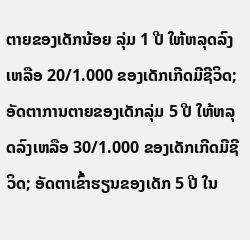ຕາຍຂອງເດັກນ້ອຍ ລຸ່ມ 1 ປີ ໃຫ້ຫລຸດລົງເຫລືອ 20/1.000 ຂອງເດັກເກີດມີຊີວິດ; ອັດຕາການຕາຍຂອງເດັກລຸ່ມ 5 ປີ ໃຫ້ຫລຸດລົງເຫລືອ 30/1.000 ຂອງເດັກເກີດມີຊີວິດ; ອັດຕາເຂົ້າຮຽນຂອງເດັກ 5 ປີ ໃນ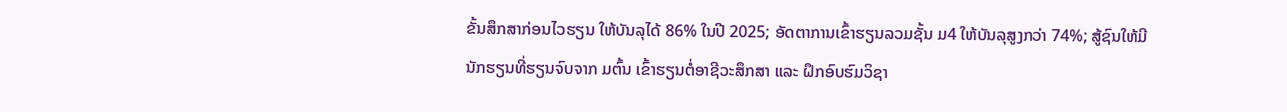ຂັ້ນສຶກສາກ່ອນໄວຮຽນ ໃຫ້ບັນລຸໄດ້ 86% ໃນປີ 2025; ອັດຕາການເຂົ້າຮຽນລວມຊັ້ນ ມ4 ໃຫ້ບັນລຸສູງກວ່າ 74%; ສູ້ຊົນໃຫ້ມີນັກຮຽນທີ່ຮຽນຈົບຈາກ ມຕົ້ນ ເຂົ້າຮຽນຕໍ່ອາຊີວະສຶກສາ ແລະ ຝຶກອົບຮົມວິຊາ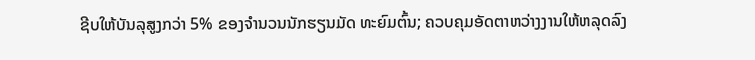ຊີບໃຫ້ບັນລຸສູງກວ່າ 5% ຂອງຈໍານວນນັກຮຽນມັດ ທະຍົມຕົ້ນ; ຄວບຄຸມອັດຕາຫວ່າງງານໃຫ້ຫລຸດລົງ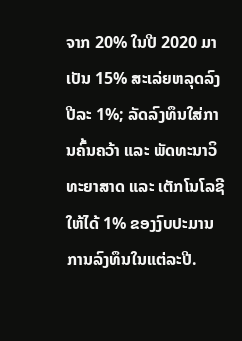ຈາກ 20% ໃນປີ 2020 ມາເປັນ 15% ສະເລ່ຍຫລຸດລົງ ປີລະ 1%; ລັດລົງທຶນໃສ່ການຄົ້ນຄວ້າ ແລະ ພັດທະນາວິທະຍາສາດ ແລະ ເຕັກໂນໂລຊີໃຫ້ໄດ້ 1% ຂອງງົບປະມານການລົງທຶນໃນແຕ່ລະປີ.